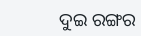ଦୁଇ ରଙ୍ଗର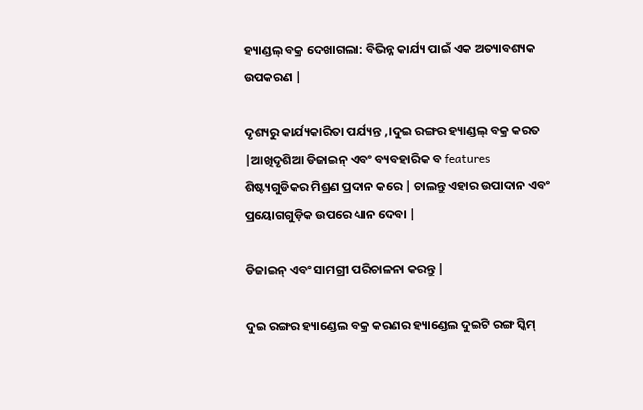ହ୍ୟାଣ୍ଡଲ୍ ବକ୍ର ଦେଖାଗଲା: ବିଭିନ୍ନ କାର୍ଯ୍ୟ ପାଇଁ ଏକ ଅତ୍ୟାବଶ୍ୟକ ଉପକରଣ |

ଦୃଶ୍ୟରୁ କାର୍ଯ୍ୟକାରିତା ପର୍ଯ୍ୟନ୍ତ ,।ଦୁଇ ରଙ୍ଗର ହ୍ୟାଣ୍ଡଲ୍ ବକ୍ର କରତ |ଆଖିଦୃଶିଆ ଡିଜାଇନ୍ ଏବଂ ବ୍ୟବହାରିକ ବ features ଶିଷ୍ଟ୍ୟଗୁଡିକର ମିଶ୍ରଣ ପ୍ରଦାନ କରେ | ଚାଲନ୍ତୁ ଏହାର ଉପାଦାନ ଏବଂ ପ୍ରୟୋଗଗୁଡ଼ିକ ଉପରେ ଧ୍ୟାନ ଦେବା |

ଡିଜାଇନ୍ ଏବଂ ସାମଗ୍ରୀ ପରିଚାଳନା କରନ୍ତୁ |

ଦୁଇ ରଙ୍ଗର ହ୍ୟାଣ୍ଡେଲ ବକ୍ର କରଣର ହ୍ୟାଣ୍ଡେଲ ଦୁଇଟି ରଙ୍ଗ ସ୍କିମ୍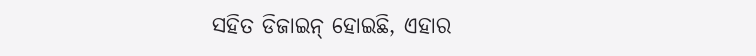ସହିତ ଡିଜାଇନ୍ ହୋଇଛି, ଏହାର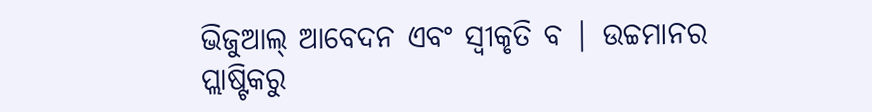ଭିଜୁଆଲ୍ ଆବେଦନ ଏବଂ ସ୍ୱୀକୃତି ବ | ଉଚ୍ଚମାନର ପ୍ଲାଷ୍ଟିକରୁ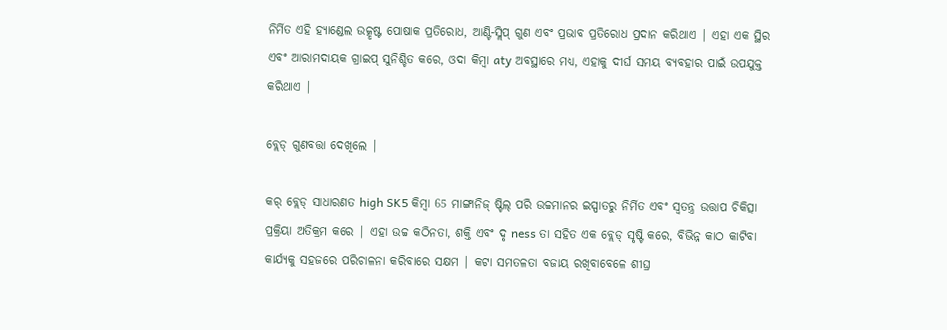ନିର୍ମିତ ଏହି ହ୍ୟାଣ୍ଡେଲ ଉତ୍କୃଷ୍ଟ ପୋଷାକ ପ୍ରତିରୋଧ, ଆଣ୍ଟି-ସ୍ଲିପ୍ ଗୁଣ ଏବଂ ପ୍ରଭାବ ପ୍ରତିରୋଧ ପ୍ରଦାନ କରିଥାଏ | ଏହା ଏକ ସ୍ଥିର ଏବଂ ଆରାମଦାୟକ ଗ୍ରାଇପ୍ ସୁନିଶ୍ଚିତ କରେ, ଓଦା କିମ୍ବା aty ଅବସ୍ଥାରେ ମଧ୍ୟ, ଏହାକୁ ଦୀର୍ଘ ସମୟ ବ୍ୟବହାର ପାଇଁ ଉପଯୁକ୍ତ କରିଥାଏ |

ବ୍ଲେଡ୍ ଗୁଣବତ୍ତା ଦେଖିଲେ |

କର୍ ବ୍ଲେଡ୍ ସାଧାରଣତ high SK5 କିମ୍ବା 65 ମାଙ୍ଗାନିଜ୍ ଷ୍ଟିଲ୍ ପରି ଉଚ୍ଚମାନର ଇସ୍ପାତରୁ ନିର୍ମିତ ଏବଂ ସ୍ୱତନ୍ତ୍ର ଉତ୍ତାପ ଚିକିତ୍ସା ପ୍ରକ୍ରିୟା ଅତିକ୍ରମ କରେ | ଏହା ଉଚ୍ଚ କଠିନତା, ଶକ୍ତି ଏବଂ ଦୃ ness ତା ସହିତ ଏକ ବ୍ଲେଡ୍ ସୃଷ୍ଟି କରେ, ବିଭିନ୍ନ କାଠ କାଟିବା କାର୍ଯ୍ୟକୁ ସହଜରେ ପରିଚାଳନା କରିବାରେ ସକ୍ଷମ | କଟା ସମତଳତା ବଜାୟ ରଖିବାବେଳେ ଶୀଘ୍ର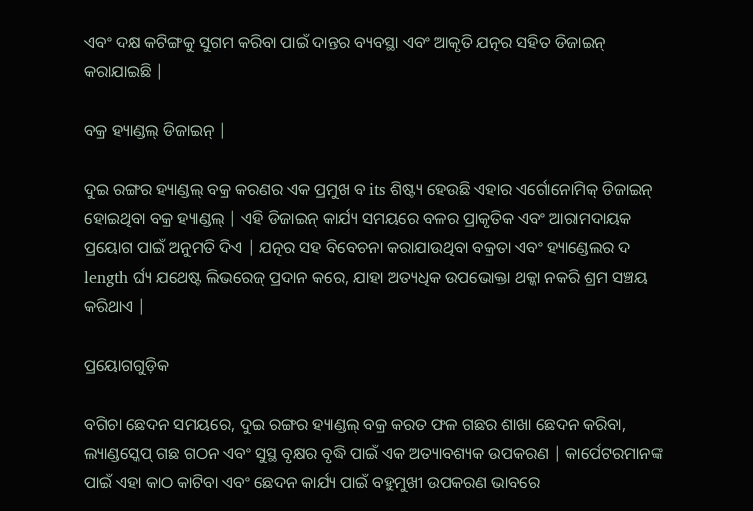ଏବଂ ଦକ୍ଷ କଟିଙ୍ଗକୁ ସୁଗମ କରିବା ପାଇଁ ଦାନ୍ତର ବ୍ୟବସ୍ଥା ଏବଂ ଆକୃତି ଯତ୍ନର ସହିତ ଡିଜାଇନ୍ କରାଯାଇଛି |

ବକ୍ର ହ୍ୟାଣ୍ଡଲ୍ ଡିଜାଇନ୍ |

ଦୁଇ ରଙ୍ଗର ହ୍ୟାଣ୍ଡଲ୍ ବକ୍ର କରଣର ଏକ ପ୍ରମୁଖ ବ its ଶିଷ୍ଟ୍ୟ ହେଉଛି ଏହାର ଏର୍ଗୋନୋମିକ୍ ଡିଜାଇନ୍ ହୋଇଥିବା ବକ୍ର ହ୍ୟାଣ୍ଡଲ୍ | ଏହି ଡିଜାଇନ୍ କାର୍ଯ୍ୟ ସମୟରେ ବଳର ପ୍ରାକୃତିକ ଏବଂ ଆରାମଦାୟକ ପ୍ରୟୋଗ ପାଇଁ ଅନୁମତି ଦିଏ | ଯତ୍ନର ସହ ବିବେଚନା କରାଯାଉଥିବା ବକ୍ରତା ଏବଂ ହ୍ୟାଣ୍ଡେଲର ଦ length ର୍ଘ୍ୟ ଯଥେଷ୍ଟ ଲିଭରେଜ୍ ପ୍ରଦାନ କରେ, ଯାହା ଅତ୍ୟଧିକ ଉପଭୋକ୍ତା ଥକ୍କା ନକରି ଶ୍ରମ ସଞ୍ଚୟ କରିଥାଏ |

ପ୍ରୟୋଗଗୁଡ଼ିକ

ବଗିଚା ଛେଦନ ସମୟରେ, ଦୁଇ ରଙ୍ଗର ହ୍ୟାଣ୍ଡଲ୍ ବକ୍ର କରତ ଫଳ ଗଛର ଶାଖା ଛେଦନ କରିବା, ଲ୍ୟାଣ୍ଡସ୍କେପ୍ ଗଛ ଗଠନ ଏବଂ ସୁସ୍ଥ ବୃକ୍ଷର ବୃଦ୍ଧି ପାଇଁ ଏକ ଅତ୍ୟାବଶ୍ୟକ ଉପକରଣ | କାର୍ପେଟରମାନଙ୍କ ପାଇଁ ଏହା କାଠ କାଟିବା ଏବଂ ଛେଦନ କାର୍ଯ୍ୟ ପାଇଁ ବହୁମୁଖୀ ଉପକରଣ ଭାବରେ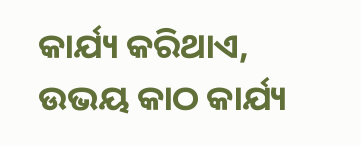କାର୍ଯ୍ୟ କରିଥାଏ, ଉଭୟ କାଠ କାର୍ଯ୍ୟ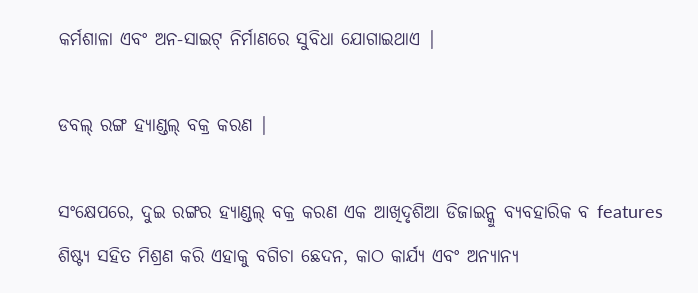କର୍ମଶାଳା ଏବଂ ଅନ-ସାଇଟ୍ ନିର୍ମାଣରେ ସୁବିଧା ଯୋଗାଇଥାଏ |

ଡବଲ୍ ରଙ୍ଗ ହ୍ୟାଣ୍ଡଲ୍ ବକ୍ର କରଣ |

ସଂକ୍ଷେପରେ, ଦୁଇ ରଙ୍ଗର ହ୍ୟାଣ୍ଡଲ୍ ବକ୍ର କରଣ ଏକ ଆଖିଦୃଶିଆ ଡିଜାଇନ୍କୁ ବ୍ୟବହାରିକ ବ features ଶିଷ୍ଟ୍ୟ ସହିତ ମିଶ୍ରଣ କରି ଏହାକୁ ବଗିଚା ଛେଦନ, କାଠ କାର୍ଯ୍ୟ ଏବଂ ଅନ୍ୟାନ୍ୟ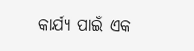କାର୍ଯ୍ୟ ପାଇଁ ଏକ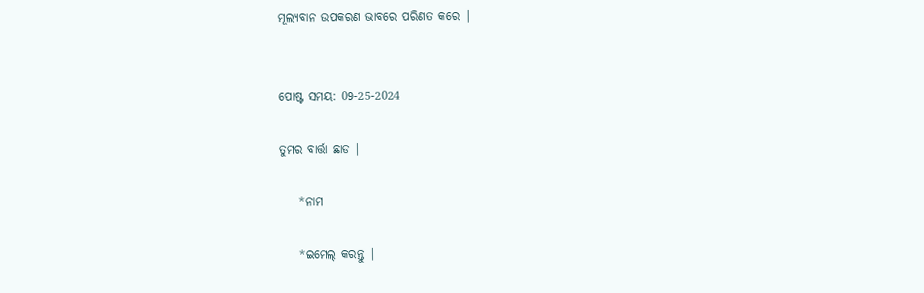ମୂଲ୍ୟବାନ ଉପକରଣ ଭାବରେ ପରିଣତ କରେ |


ପୋଷ୍ଟ ସମୟ: 09-25-2024

ତୁମର ବାର୍ତ୍ତା ଛାଡ |

    *ନାମ

    *ଇମେଲ୍ କରନ୍ତୁ |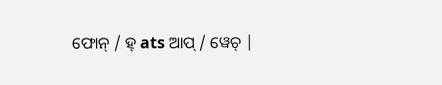ଫୋନ୍ / ହ୍ ats ଆପ୍ / ୱେଚ୍ |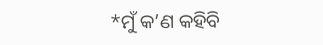*ମୁଁ କ’ଣ କହିବି